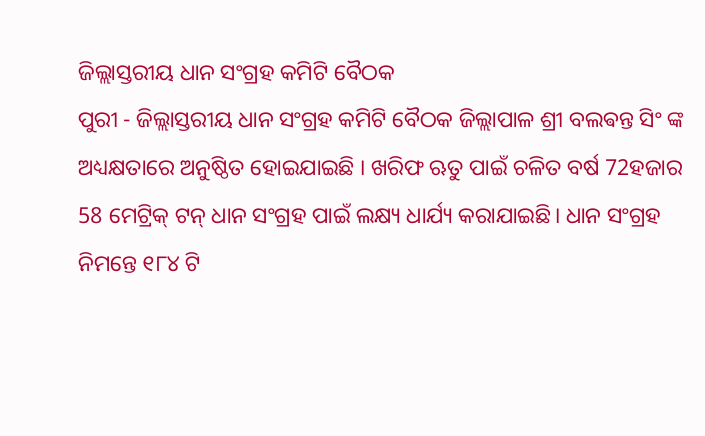ଜିଲ୍ଲାସ୍ତରୀୟ ଧାନ ସଂଗ୍ରହ କମିଟି ବୈଠକ
ପୁରୀ - ଜିଲ୍ଲାସ୍ତରୀୟ ଧାନ ସଂଗ୍ରହ କମିଟି ବୈଠକ ଜିଲ୍ଲାପାଳ ଶ୍ରୀ ବଲଵନ୍ତ ସିଂ ଙ୍କ ଅଧ୍ୟକ୍ଷତାରେ ଅନୁଷ୍ଠିତ ହୋଇଯାଇଛି । ଖରିଫ ଋତୁ ପାଇଁ ଚଳିତ ବର୍ଷ 72ହଜାର 58 ମେଟ୍ରିକ୍ ଟନ୍ ଧାନ ସଂଗ୍ରହ ପାଇଁ ଲକ୍ଷ୍ୟ ଧାର୍ଯ୍ୟ କରାଯାଇଛି। ଧାନ ସଂଗ୍ରହ ନିମନ୍ତେ ୧୮୪ ଟି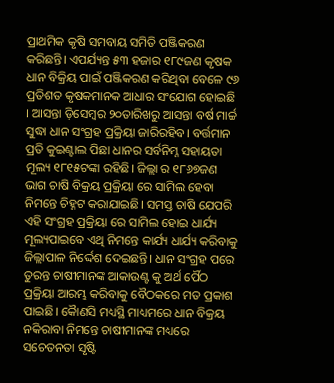ପ୍ରାଥମିକ କୃଷି ସମବାୟ ସମିତି ପଞ୍ଜିକରଣ କରିଛନ୍ତି। ଏପର୍ଯ୍ୟନ୍ତ ୫୩ ହଜାର ୧୮୯ଜଣ କୃଷକ ଧାନ ବିକ୍ରିୟ ପାଇଁ ପଞ୍ଜିକରଣ କରିଥିବା ବେଳେ ୯୬ ପ୍ରତିଶତ କୃଷକମାନକ ଆଧାର ସଂଯୋଗ ହୋଇଛି । ଆସନ୍ତା ଡ଼ିସେମ୍ବର ୨୦ତାରିଖରୁ ଆସନ୍ତା ବର୍ଷ ମାର୍ଚ୍ଚ ସୁଦ୍ଧା ଧାନ ସଂଗ୍ରହ ପ୍ରକ୍ରିୟା ଜାରିରହିବ। ବର୍ତ୍ତମାନ ପ୍ରତି କୁଇଣ୍ଟାଲ ପିଛା ଧାନର ସର୍ବନିମ୍ନ ସହାୟତା ମୂଲ୍ୟ ୧୮୧୫ଟଙ୍କା ରହିଛି। ଜିଲ୍ଲା ର ୧୮୬୭ଜଣ ଭାଗ ଚାଷି ବିକ୍ରୟ ପ୍ରକ୍ରିୟା ରେ ସାମିଲ ହେବା ନିମନ୍ତେ ଚିହ୍ନଟ କରାଯାଇଛି। ସମସ୍ତ ଚାଷି ଯେପରି ଏହି ସଂଗ୍ରହ ପ୍ରକ୍ରିୟା ରେ ସାମିଲ ହୋଇ ଧାର୍ଯ୍ୟ ମୂଲ୍ୟପାଇବେ ଏଥି ନିମନ୍ତେ କାର୍ଯ୍ୟ ଧାର୍ଯ୍ୟ କରିବାକୁ ଜିଲ୍ଲାପାଳ ନିର୍ଦ୍ଦେଶ ଦେଇଛନ୍ତି। ଧାନ ସଂଗ୍ରହ ପରେ ତୁରନ୍ତ ଚାଷୀମାନଙ୍କ ଆକାଉଣ୍ଟ କୁ ଅର୍ଥ ର୍ପୈଠ ପ୍ରକ୍ରିୟା ଆରମ୍ଭ କରିବାକୁ ବୈଠକରେ ମତ ପ୍ରକାଶ ପାଇଛି। କୈାଣସି ମଧ୍ୟସ୍ଥି ମାଧ୍ୟମରେ ଧାନ ବିକ୍ରୟ ନକିରାବା ନିମନ୍ତେ ଚାଷୀମାନଙ୍କ ମଧ୍ୟରେ ସଚେତନତା ସୃଷ୍ଟି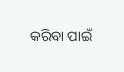କରିବା ପାଇଁ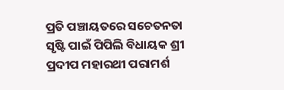ପ୍ରତି ପଞ୍ଚାୟତରେ ସଚେତନତା ସୃଷ୍ଟି ପାଇଁ ପିପିଲି ବିଧାୟକ ଶ୍ରୀ ପ୍ରଦୀପ ମହାରଥୀ ପରାମର୍ଶ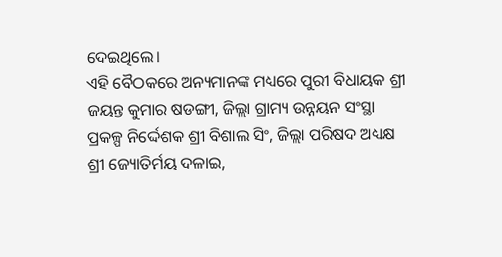ଦେଇଥିଲେ।
ଏହି ବୈଠକରେ ଅନ୍ୟମାନଙ୍କ ମଧ୍ୟରେ ପୁରୀ ବିଧାୟକ ଶ୍ରୀ ଜୟନ୍ତ କୁମାର ଷଡଙ୍ଗୀ, ଜିଲ୍ଲା ଗ୍ରାମ୍ୟ ଉନ୍ନୟନ ସଂସ୍ଥା ପ୍ରକଳ୍ପ ନିର୍ଦ୍ଦେଶକ ଶ୍ରୀ ବିଶାଲ ସିଂ, ଜିଲ୍ଲା ପରିଷଦ ଅଧ୍ୟକ୍ଷ ଶ୍ରୀ ଜ୍ୟୋତିର୍ମୟ ଦଳାଇ,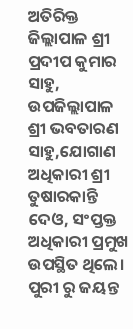ଅତିରିକ୍ତ ଜିଲ୍ଲାପାଳ ଶ୍ରୀ ପ୍ରଦୀପ କୁମାର ସାହୁ, ଉପଜିଲ୍ଲାପାଳ ଶ୍ରୀ ଭବତାରଣ ସାହୁ,ଯୋଗାଣ ଅଧିକାରୀ ଶ୍ରୀ ତୁଷାରକାନ୍ତି ଦେଓ, ସଂପ୍ତକ୍ତ ଅଧିକାରୀ ପ୍ରମୁଖ ଉପସ୍ଥିତ ଥିଲେ। ପୁରୀ ରୁ ଜୟନ୍ତ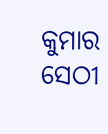କୁମାର ସେଠୀ